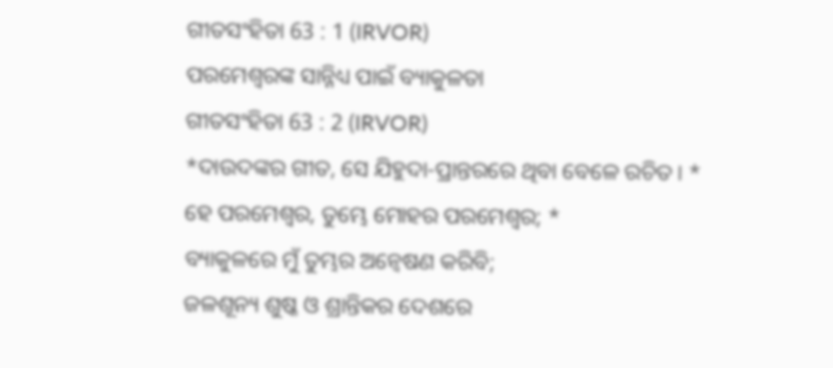ଗୀତସଂହିତା 63 : 1 (IRVOR)
ପରମେଶ୍ୱରଙ୍କ ସାନ୍ନିଧ୍ୟ ପାଇଁ ବ୍ୟାକୁଳତା
ଗୀତସଂହିତା 63 : 2 (IRVOR)
*ଦାଉଦଙ୍କର ଗୀତ, ସେ ଯିହୁଦା-ପ୍ରାନ୍ତରରେ ଥିବା ବେଳେ ରଚିତ। *
ହେ ପରମେଶ୍ୱର, ତୁମ୍ଭେ ମୋହର ପରମେଶ୍ୱର; *
ବ୍ୟାକୁଳରେ ମୁଁ ତୁମ୍ଭର ଅନ୍ୱେଷଣ କରିବି;
ଜଳଶୂନ୍ୟ ଶୁଷ୍କ ଓ ଶ୍ରାନ୍ତିକର ଦେଶରେ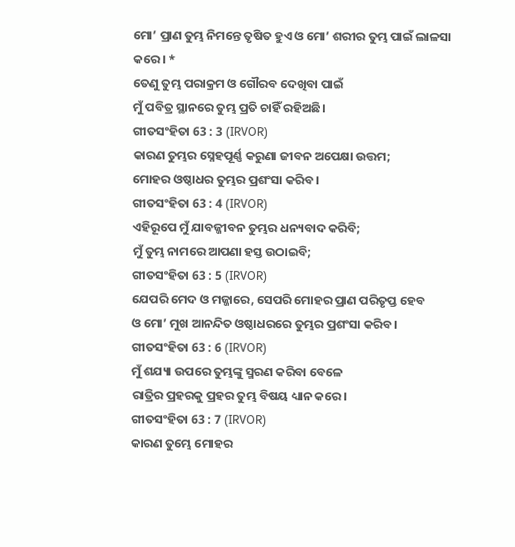ମୋ’ ପ୍ରାଣ ତୁମ୍ଭ ନିମନ୍ତେ ତୃଷିତ ହୁଏ ଓ ମୋ’ ଶରୀର ତୁମ୍ଭ ପାଇଁ ଲାଳସା
କରେ। *
ତେଣୁ ତୁମ୍ଭ ପରାକ୍ରମ ଓ ଗୌରବ ଦେଖିବା ପାଇଁ
ମୁଁ ପବିତ୍ର ସ୍ଥାନରେ ତୁମ୍ଭ ପ୍ରତି ଚାହିଁ ରହିଅଛି।
ଗୀତସଂହିତା 63 : 3 (IRVOR)
କାରଣ ତୁମ୍ଭର ସ୍ନେହପୂର୍ଣ୍ଣ କରୁଣା ଜୀବନ ଅପେକ୍ଷା ଉତ୍ତମ;
ମୋହର ଓଷ୍ଠାଧର ତୁମ୍ଭର ପ୍ରଶଂସା କରିବ।
ଗୀତସଂହିତା 63 : 4 (IRVOR)
ଏହିରୂପେ ମୁଁ ଯାବଜ୍ଜୀବନ ତୁମ୍ଭର ଧନ୍ୟବାଦ କରିବି;
ମୁଁ ତୁମ୍ଭ ନାମରେ ଆପଣା ହସ୍ତ ଉଠାଇବି;
ଗୀତସଂହିତା 63 : 5 (IRVOR)
ଯେପରି ମେଦ ଓ ମଜ୍ଜାରେ, ସେପରି ମୋହର ପ୍ରାଣ ପରିତୃପ୍ତ ହେବ
ଓ ମୋ’ ମୁଖ ଆନନ୍ଦିତ ଓଷ୍ଠାଧରରେ ତୁମ୍ଭର ପ୍ରଶଂସା କରିବ।
ଗୀତସଂହିତା 63 : 6 (IRVOR)
ମୁଁ ଶଯ୍ୟା ଉପରେ ତୁମ୍ଭଙ୍କୁ ସ୍ମରଣ କରିବା ବେଳେ
ରାତ୍ରିର ପ୍ରହରକୁ ପ୍ରହର ତୁମ୍ଭ ବିଷୟ ଧ୍ୟାନ କରେ।
ଗୀତସଂହିତା 63 : 7 (IRVOR)
କାରଣ ତୁମ୍ଭେ ମୋହର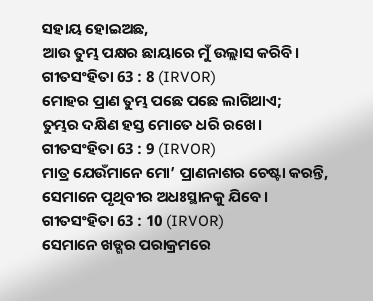ସହାୟ ହୋଇଅଛ,
ଆଉ ତୁମ୍ଭ ପକ୍ଷର ଛାୟାରେ ମୁଁ ଉଲ୍ଲାସ କରିବି।
ଗୀତସଂହିତା 63 : 8 (IRVOR)
ମୋହର ପ୍ରାଣ ତୁମ୍ଭ ପଛେ ପଛେ ଲାଗିଥାଏ;
ତୁମ୍ଭର ଦକ୍ଷିଣ ହସ୍ତ ମୋତେ ଧରି ରଖେ।
ଗୀତସଂହିତା 63 : 9 (IRVOR)
ମାତ୍ର ଯେଉଁମାନେ ମୋ’ ପ୍ରାଣନାଶର ଚେଷ୍ଟା କରନ୍ତି,
ସେମାନେ ପୃଥିବୀର ଅଧଃସ୍ଥାନକୁ ଯିବେ।
ଗୀତସଂହିତା 63 : 10 (IRVOR)
ସେମାନେ ଖଡ୍ଗର ପରାକ୍ରମରେ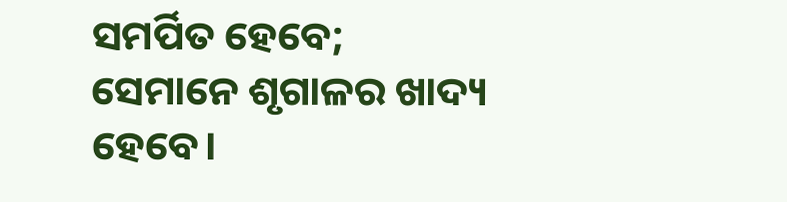ସମର୍ପିତ ହେବେ;
ସେମାନେ ଶୃଗାଳର ଖାଦ୍ୟ ହେବେ।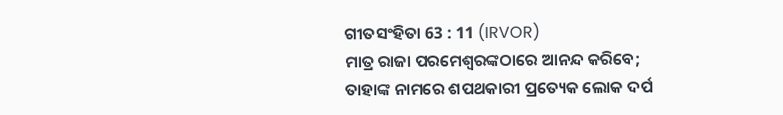ଗୀତସଂହିତା 63 : 11 (IRVOR)
ମାତ୍ର ରାଜା ପରମେଶ୍ୱରଙ୍କଠାରେ ଆନନ୍ଦ କରିବେ;
ତାହାଙ୍କ ନାମରେ ଶପଥକାରୀ ପ୍ରତ୍ୟେକ ଲୋକ ଦର୍ପ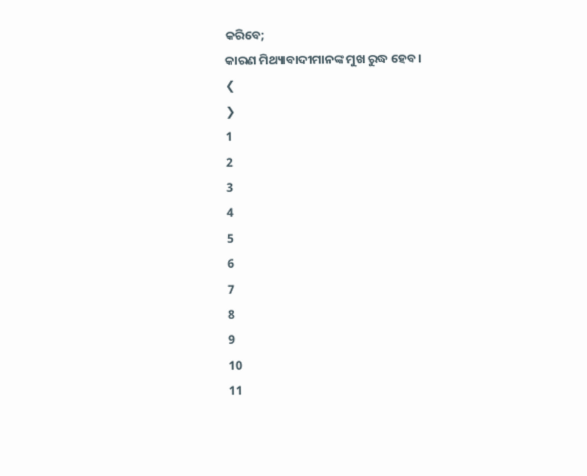କରିବେ;
କାରଣ ମିଥ୍ୟାବାଦୀମାନଙ୍କ ମୁଖ ରୁଦ୍ଧ ହେବ।
❮
❯
1
2
3
4
5
6
7
8
9
10
11